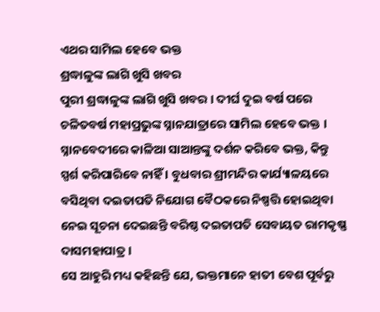ଏଥର ସାମିଲ ହେବେ ଭକ୍ତ
ଶ୍ରଦ୍ଧାଳୁଙ୍କ ଲାଗି ଖୁସି ଖବର
ପୁରୀ ଶ୍ରଦ୍ଧାଳୁଙ୍କ ଲାଗି ଖୁସି ଖବର । ଦୀର୍ଘ ଦୁଇ ବର୍ଷ ପରେ ଚଳିତବର୍ଷ ମହାପ୍ରଭୁଙ୍କ ସ୍ନାନଯାତ୍ରାରେ ସାମିଲ ହେବେ ଭକ୍ତ । ସ୍ନାନବେଦୀରେ କାଳିଆ ସାଆନ୍ତଙ୍କୁ ଦର୍ଶନ କରିବେ ଭକ୍ତ, କିନ୍ତୁ ସ୍ପର୍ଶ କରିପାରିବେ ନାହିଁ । ବୁଧବାର ଶ୍ରୀମନ୍ଦିର କାର୍ଯ୍ୟାଳୟରେ ବସିଥିବା ଦଇତାପତି ନିଯୋଗ ବୈଠକରେ ନିଷ୍ପତ୍ତି ହୋଇଥିବା ନେଇ ସୂଚନା ଦେଇଛନ୍ତି ବରିଷ୍ଠ ଦଇତାପତି ସେବାୟତ ରାମକୃଷ୍ଣ ଦାସମହାପାତ୍ର ।
ସେ ଆହୁରି ମଧ୍ୟ କହିଛନ୍ତି ଯେ, ଭକ୍ତମାନେ ହାତୀ ବେଶ ପୂର୍ବରୁ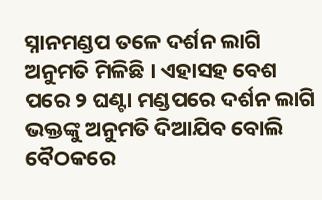ସ୍ନାନମଣ୍ଡପ ତଳେ ଦର୍ଶନ ଲାଗି ଅନୁମତି ମିଳିଛି । ଏହାସହ ବେଶ ପରେ ୨ ଘଣ୍ଟା ମଣ୍ଡପରେ ଦର୍ଶନ ଲାଗି ଭକ୍ତଙ୍କୁ ଅନୁମତି ଦିଆଯିବ ବୋଲି ବୈଠକରେ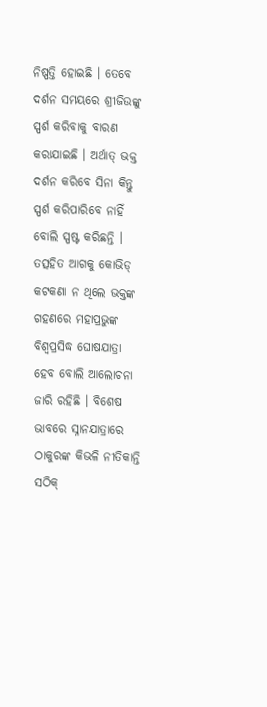ନିଷ୍ପତ୍ତି ହୋଇଛି । ତେବେ ଦର୍ଶନ ସମୟରେ ଶ୍ରୀଜିଉଙ୍କୁ ସ୍ପର୍ଶ କରିବାକୁ ବାରଣ କରାଯାଇଛି । ଅର୍ଥାତ୍ ଭକ୍ତ ଦର୍ଶନ କରିବେ ସିନା କିନ୍ତୁ ସ୍ପର୍ଶ କରିପାରିବେ ନାହିଁ ବୋଲି ସ୍ପଷ୍ଟ କରିଛନ୍ତି । ତତ୍ସହିତ ଆଗକୁ କୋଭିଡ୍ କଟକଣା ନ ଥିଲେ ଭକ୍ତଙ୍କ ଗହଣରେ ମହାପ୍ରଭୁଙ୍କ ବିଶ୍ୱପ୍ରସିଦ୍ଧ ଘୋଷଯାତ୍ରା ହେବ ବୋଲି ଆଲୋଚନା ଜାରି ରହିଛି । ବିଶେଷ ଭାବରେ ସ୍ନାନଯାତ୍ରାରେ ଠାକୁରଙ୍କ କିଭଳି ନୀତିକାନ୍ତି ସଠିକ୍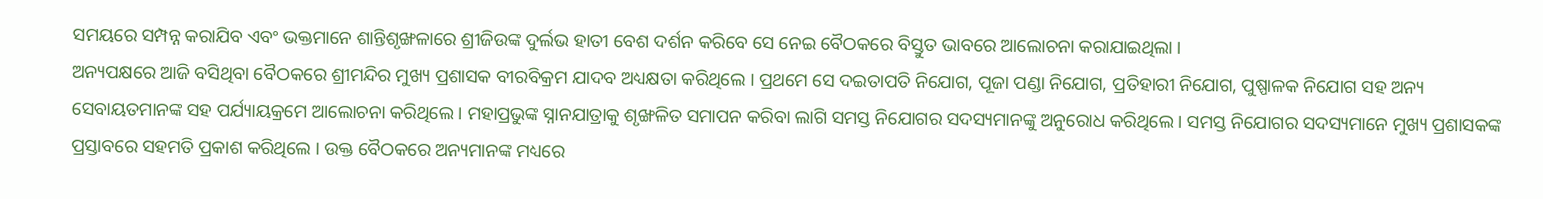ସମୟରେ ସମ୍ପନ୍ନ କରାଯିବ ଏବଂ ଭକ୍ତମାନେ ଶାନ୍ତିଶୃଙ୍ଖଳାରେ ଶ୍ରୀଜିଉଙ୍କ ଦୁର୍ଲଭ ହାତୀ ବେଶ ଦର୍ଶନ କରିବେ ସେ ନେଇ ବୈଠକରେ ବିସ୍ତୁତ ଭାବରେ ଆଲୋଚନା କରାଯାଇଥିଲା ।
ଅନ୍ୟପକ୍ଷରେ ଆଜି ବସିଥିବା ବୈଠକରେ ଶ୍ରୀମନ୍ଦିର ମୁଖ୍ୟ ପ୍ରଶାସକ ବୀରବିକ୍ରମ ଯାଦବ ଅଧ୍ୟକ୍ଷତା କରିଥିଲେ । ପ୍ରଥମେ ସେ ଦଇତାପତି ନିଯୋଗ, ପୂଜା ପଣ୍ଡା ନିଯୋଗ, ପ୍ରତିହାରୀ ନିଯୋଗ, ପୁଷ୍ପାଳକ ନିଯୋଗ ସହ ଅନ୍ୟ ସେବାୟତମାନଙ୍କ ସହ ପର୍ଯ୍ୟାୟକ୍ରମେ ଆଲୋଚନା କରିଥିଲେ । ମହାପ୍ରଭୁଙ୍କ ସ୍ନାନଯାତ୍ରାକୁ ଶୃଙ୍ଖଳିତ ସମାପନ କରିବା ଲାଗି ସମସ୍ତ ନିଯୋଗର ସଦସ୍ୟମାନଙ୍କୁ ଅନୁରୋଧ କରିଥିଲେ । ସମସ୍ତ ନିଯୋଗର ସଦସ୍ୟମାନେ ମୁଖ୍ୟ ପ୍ରଶାସକଙ୍କ ପ୍ରସ୍ତାବରେ ସହମତି ପ୍ରକାଶ କରିଥିଲେ । ଉକ୍ତ ବୈଠକରେ ଅନ୍ୟମାନଙ୍କ ମଧ୍ୟରେ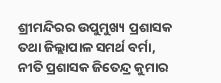ଶ୍ରୀମନ୍ଦିରର ଉପୁମୁଖ୍ୟ ପ୍ରଶାସକ ତଥା ଜିଲ୍ଲାପାଳ ସମର୍ଥ ବର୍ମା, ନୀତି ପ୍ରଶାସକ ଜିତେନ୍ଦ୍ର କୁମାର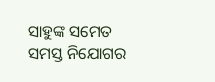ସାହୁଙ୍କ ସମେତ ସମସ୍ତ ନିଯୋଗର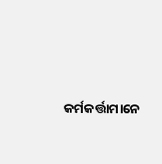କର୍ମକର୍ତ୍ତାମାନେ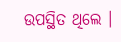ଉପସ୍ଥିତ ଥିଲେ ।